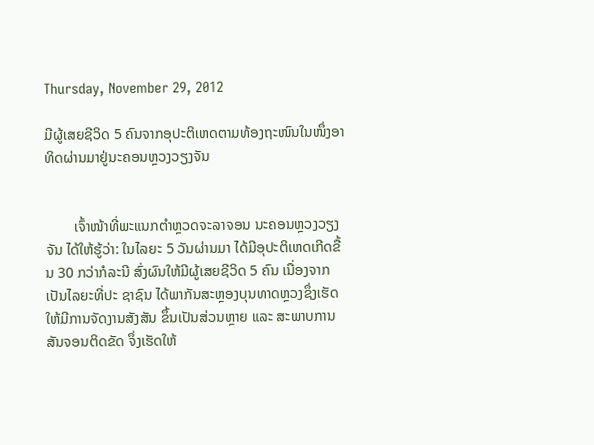Thursday, November 29, 2012

ມີຜູ້ເສຍຊີວິດ 5 ຄົນຈາກອຸປະຕິເຫດຕາມທ້ອງຖະໜົນໃນໜຶ່ງອາທິດຜ່ານມາຢູ່ນະຄອນຫຼວງວຽງຈັນ


        ເຈົ້າໜ້າທີ່ພະແນກຕຳຫຼວດຈະລາຈອນ ນະຄອນຫຼວງວຽງຈັນ ໄດ້ໃຫ້ຮູ້ວ່າ: ໃນໄລຍະ 5 ວັນຜ່ານມາ ໄດ້ມີອຸປະຕິເຫດເກີດຂື້ນ 30 ກວ່າກໍລະນີ ສົ່ງຜົນໃຫ້ມີຜູ້ເສຍຊີວິດ 5 ຄົນ ເນື່ອງຈາກເປັນໄລຍະທີ່ປະ ຊາຊົນ ໄດ້ພາກັນສະຫຼອງບຸນທາດຫຼວງຊຶ່ງເຮັດໃຫ້ມີການຈັດງານສັງສັນ ຂຶ້ນເປັນສ່ວນຫຼາຍ ແລະ ສະພາບການສັນຈອນຕິດຂັດ ຈຶ່ງເຮັດໃຫ້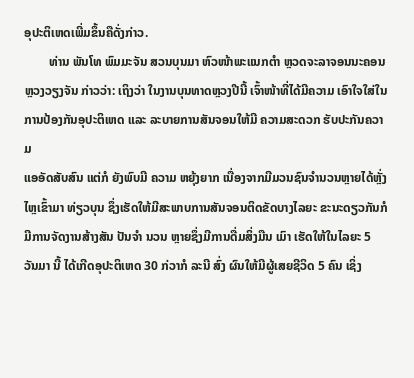ອຸປະຕິເຫດເພີ່ມຂຶ້ນຄືດັ່ງກ່າວ.
        ທ່ານ ພັນໂທ ພົມມະຈັນ ສວນບຸນມາ ຫົວໜ້າພະແນກຕຳ ຫຼວດຈະລາຈອນນະຄອນຫຼວງວຽງຈັນ ກ່າວວ່າ: ເຖິງວ່າ ໃນງານບຸນທາດຫຼວງປີນີ້ ເຈົ້າໜ້າທີ່ໄດ້ມີຄວາມ ເອົາໃຈໃສ່ໃນການປ້ອງກັນອຸປະຕິເຫດ ແລະ ລະບາຍການສັນຈອນໃຫ້ມີ ຄວາມສະດວກ ຮັບປະກັນຄວາມ
ແອອັດສັບສົນ ແຕ່ກໍ ຍັງພົບມີ ຄວາມ ຫຍຸ້ງຍາກ ເນື່ອງຈາກມີມວນຊົນຈຳນວນຫຼາຍໄດ້ຫຼັ່ງໄຫຼເຂົ້າມາ ທ່ຽວບຸນ ຊຶ່ງເຮັດໃຫ້ມີສະພາບການສັນຈອນຕິດຂັດບາງໄລຍະ ຂະນະດຽວກັນກໍມີການຈັດງານສ້າງສັນ ປັນຈຳ ນວນ ຫຼາຍຊຶ່ງມີການດື່ມສິ່ງມືນ ເມົາ ເຮັດໃຫ້ໃນໄລຍະ 5 ວັນມາ ນີ້ ໄດ້ເກີດອຸປະຕິເຫດ 30 ກ່ວາກໍ ລະນີ ສົ່ງ ຜົນໃຫ້ມີຜູ້ເສຍຊີວິດ 5 ຄົນ ເຊິ່ງ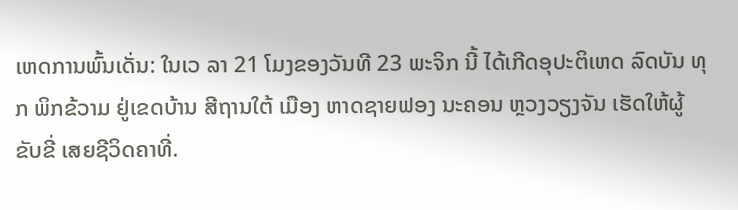ເຫດການພົ້ນເດັ່ນ: ໃນເວ ລາ 21 ໂມງຂອງວັນທີ 23 ພະຈິກ ນີ້ ໄດ້ເກີດອຸປະຕິເຫດ ລົດບັນ ທຸກ ພິກຂ້ວາມ ຢູ່ເຂດບ້ານ ສີຖານໃຕ້ ເມືອງ ຫາດຊາຍຟອງ ນະຄອນ ຫຼວງວຽງຈັນ ເຮັດໃຫ້ຜູ້ຂັບຂີ່ ເສຍຊີວິດຄາທີ່.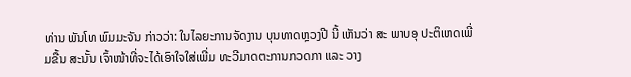ທ່ານ ພັນໂທ ພົມມະຈັນ ກ່າວວ່າ: ໃນໄລຍະການຈັດງານ ບຸນທາດຫຼວງປີ ນີ້ ເຫັນວ່າ ສະ ພາບອຸ ປະຕິເຫດເພີ່ມຂື້ນ ສະນັ້ນ ເຈົ້າໜ້າທີ່ຈະໄດ້ເອົາໃຈໃສ່ເພີ່ມ ທະວີມາດຕະການກວດກາ ແລະ ວາງ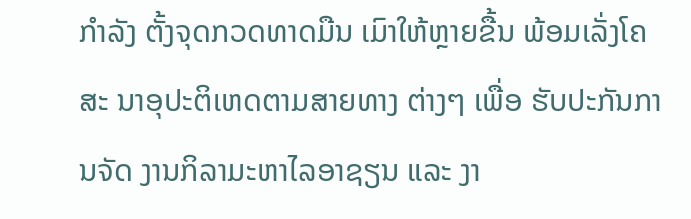ກຳລັງ ຕັ້ງຈຸດກວດທາດມືນ ເມົາໃຫ້ຫຼາຍຂື້ນ ພ້ອມເລັ່ງໂຄສະ ນາອຸປະຕິເຫດຕາມສາຍທາງ ຕ່າງໆ ເພື່ອ ຮັບປະກັນການຈັດ ງານກິລາມະຫາໄລອາຊຽນ ແລະ ງາ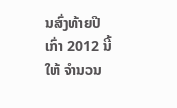ນສົ່ງທ້າຍປີ ເກົ່າ 2012 ນີ້ ໃຫ້ ຈຳນວນ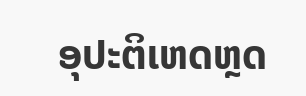ອຸປະຕິເຫດຫຼດ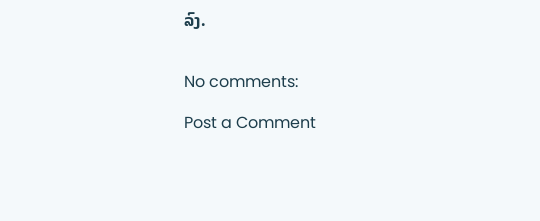ລົງ.


No comments:

Post a Comment